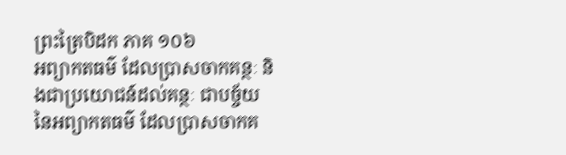ព្រះត្រៃបិដក ភាគ ១០៦
អព្យាកតធម៌ ដែលប្រាសចាកគន្ថៈ និងជាប្រយោជន៍ដល់គន្ថៈ ជាបច្ច័យនៃអព្យាកតធម៌ ដែលប្រាសចាកគ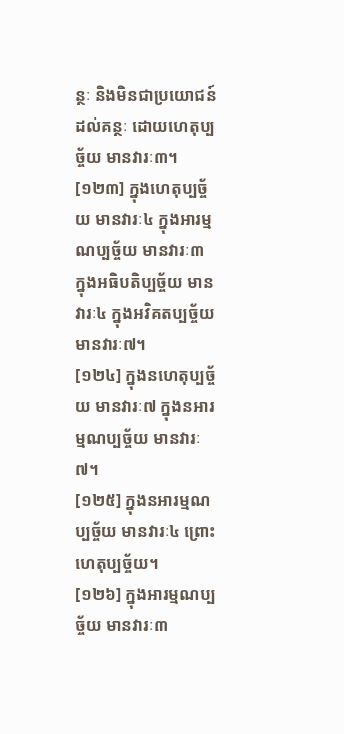ន្ថៈ និងមិនជាប្រយោជន៍ដល់គន្ថៈ ដោយហេតុប្បច្ច័យ មានវារៈ៣។
[១២៣] ក្នុងហេតុប្បច្ច័យ មានវារៈ៤ ក្នុងអារម្មណប្បច្ច័យ មានវារៈ៣ ក្នុងអធិបតិប្បច្ច័យ មានវារៈ៤ ក្នុងអវិគតប្បច្ច័យ មានវារៈ៧។
[១២៤] ក្នុងនហេតុប្បច្ច័យ មានវារៈ៧ ក្នុងនអារម្មណប្បច្ច័យ មានវារៈ៧។
[១២៥] ក្នុងនអារម្មណប្បច្ច័យ មានវារៈ៤ ព្រោះហេតុប្បច្ច័យ។
[១២៦] ក្នុងអារម្មណប្បច្ច័យ មានវារៈ៣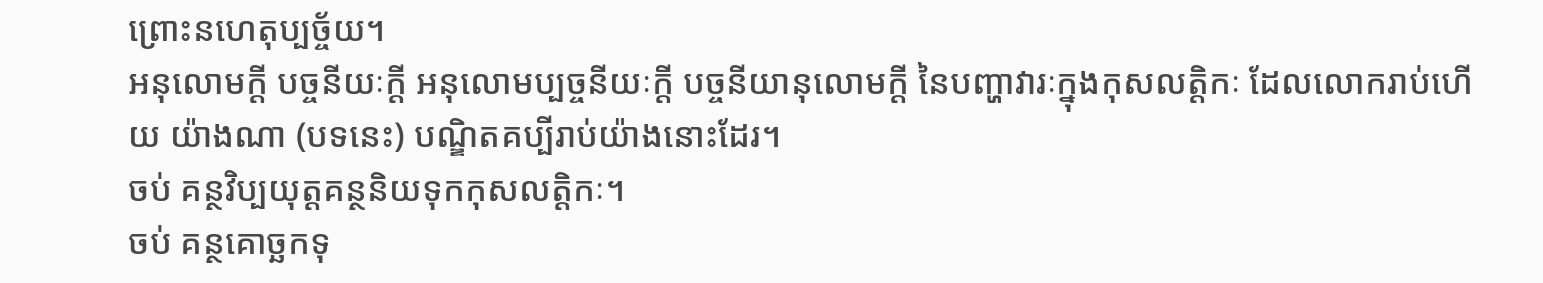ព្រោះនហេតុប្បច្ច័យ។
អនុលោមក្តី បច្ចនីយៈក្តី អនុលោមប្បច្ចនីយៈក្តី បច្ចនីយានុលោមក្តី នៃបញ្ហាវារៈក្នុងកុសលត្តិកៈ ដែលលោករាប់ហើយ យ៉ាងណា (បទនេះ) បណ្ឌិតគប្បីរាប់យ៉ាងនោះដែរ។
ចប់ គន្ថវិប្បយុត្តគន្ថនិយទុកកុសលត្តិកៈ។
ចប់ គន្ថគោច្ឆកទុ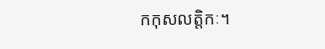កកុសលត្តិកៈ។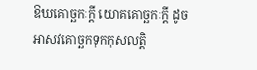ឱឃគោច្ឆកៈក្តី យោគគោច្ឆកៈក្តី ដូចអាសវគោច្ឆកទុកកុសលត្តិ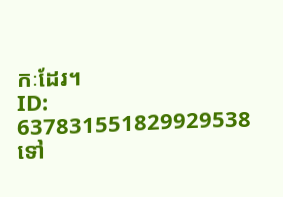កៈដែរ។
ID: 637831551829929538
ទៅ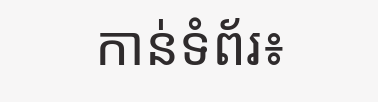កាន់ទំព័រ៖